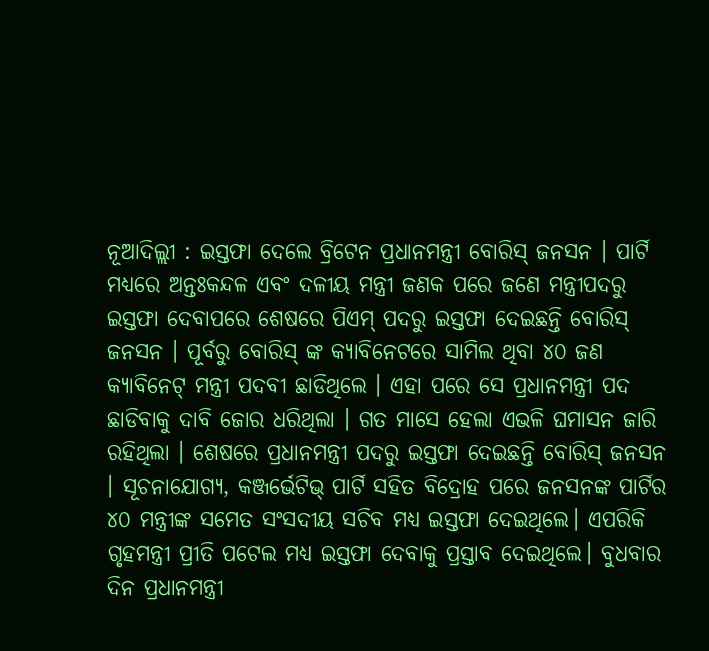ନୂଆଦିଲ୍ଲୀ : ଇସ୍ତଫା ଦେଲେ ବ୍ରିଟେନ ପ୍ରଧାନମନ୍ତ୍ରୀ ବୋରିସ୍ ଜନସନ । ପାର୍ଟି ମଧ୍ୟରେ ଅନ୍ତଃକନ୍ଦଳ ଏବଂ ଦଳୀୟ ମନ୍ତ୍ରୀ ଜଣକ ପରେ ଜଣେ ମନ୍ତ୍ରୀପଦରୁ ଇସ୍ତଫା ଦେବାପରେ ଶେଷରେ ପିଏମ୍ ପଦରୁ ଇସ୍ତଫା ଦେଇଛନ୍ତି ବୋରିସ୍ ଜନସନ । ପୂର୍ବରୁ ବୋରିସ୍ ଙ୍କ କ୍ୟାବିନେଟରେ ସାମିଲ ଥିବା ୪୦ ଜଣ କ୍ୟାବିନେଟ୍ ମନ୍ତ୍ରୀ ପଦବୀ ଛାଡିଥିଲେ । ଏହା ପରେ ସେ ପ୍ରଧାନମନ୍ତ୍ରୀ ପଦ ଛାଡିବାକୁ ଦାବି ଜୋର ଧରିଥିଲା । ଗତ ମାସେ ହେଲା ଏଭଳି ଘମାସନ ଜାରି ରହିଥିଲା । ଶେଷରେ ପ୍ରଧାନମନ୍ତ୍ରୀ ପଦରୁ ଇସ୍ତଫା ଦେଇଛନ୍ତି ବୋରିସ୍ ଜନସନ । ସୂଚନାଯୋଗ୍ୟ, କଞ୍ଜର୍ଭେଟିଭ୍ ପାର୍ଟି ସହିତ ବିଦ୍ରୋହ ପରେ ଜନସନଙ୍କ ପାର୍ଟିର ୪୦ ମନ୍ତ୍ରୀଙ୍କ ସମେତ ସଂସଦୀୟ ସଚିବ ମଧ୍ୟ ଇସ୍ତଫା ଦେଇଥିଲେ। ଏପରିକି ଗୃହମନ୍ତ୍ରୀ ପ୍ରୀତି ପଟେଲ ମଧ୍ୟ ଇସ୍ତଫା ଦେବାକୁ ପ୍ରସ୍ତାବ ଦେଇଥିଲେ। ବୁଧବାର ଦିନ ପ୍ରଧାନମନ୍ତ୍ରୀ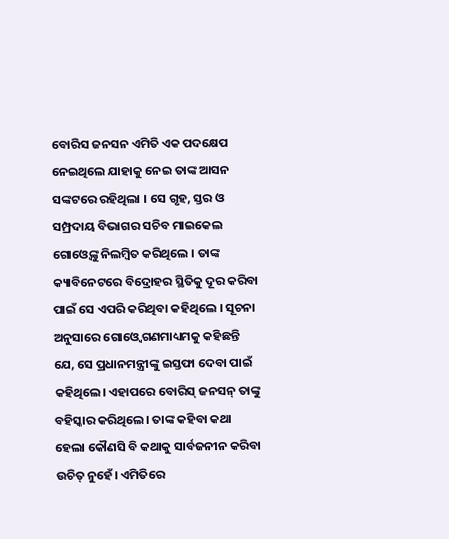ବୋରିସ ଜନସନ ଏମିତି ଏକ ପଦକ୍ଷେପ ନେଇଥିଲେ ଯାହାକୁ ନେଇ ତାଙ୍କ ଆସନ ସଙ୍କଟରେ ରହିଥିଲା । ସେ ଗୃହ, ସ୍ତର ଓ ସମ୍ପ୍ରଦାୟ ବିଭାଗର ସଚିବ ମାଇକେଲ ଗୋଓ୍ବେଙ୍କୁ ନିଲମ୍ବିତ କରିଥିଲେ । ତାଙ୍କ କ୍ୟାବିନେଟରେ ବିଦ୍ରୋହର ସ୍ଥିତିକୁ ଦୂର କରିବା ପାଇଁ ସେ ଏପରି କରିଥିବା କହିଥିଲେ । ସୂଚନା ଅନୁସାରେ ଗୋଓ୍ବେ ଗଣମାଧ୍ୟମକୁ କହିଛନ୍ତି ଯେ, ସେ ପ୍ରଧାନମନ୍ତ୍ରୀଙ୍କୁ ଇସ୍ତଫା ଦେବା ପାଇଁ କହିଥିଲେ। ଏହାପରେ ବୋରିସ୍ ଜନସନ୍ ତାଙ୍କୁ ବହିସ୍କାର କରିଥିଲେ। ତାଙ୍କ କହିବା କଥା ହେଲା କୌଣସି ବି କଥାକୁ ସାର୍ବଜନୀନ କରିବା ଉଚିତ୍ ନୁହେଁ। ଏମିତିରେ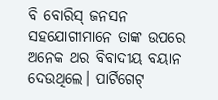ବି ବୋରିସ୍ ଜନସନ ସହଯୋଗୀମାନେ ତାଙ୍କ ଉପରେ ଅନେକ ଥର ବିବାଦୀୟ ବୟାନ ଦେଉଥିଲେ। ପାର୍ଟିଗେଟ୍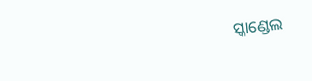ସ୍କାଣ୍ଡେଲ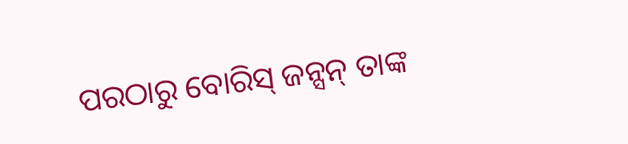ପରଠାରୁ ବୋରିସ୍ ଜନ୍ସନ୍ ତାଙ୍କ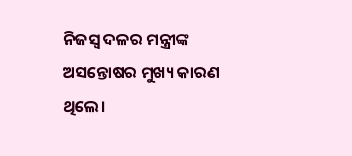ନିଜସ୍ବ ଦଳର ମନ୍ତ୍ରୀଙ୍କ ଅସନ୍ତୋଷର ମୁଖ୍ୟ କାରଣ ଥିଲେ।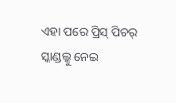ଏହା ପରେ ପ୍ରିସ୍ ପିଚର୍ ସ୍କାଣ୍ଡଲ୍କୁ ନେଇ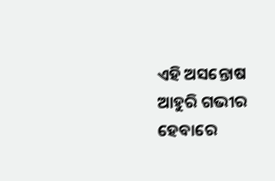ଏହି ଅସନ୍ତୋଷ ଆହୁରି ଗଭୀର ହେବାରେ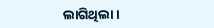ଲାଗିଥିଲା ।